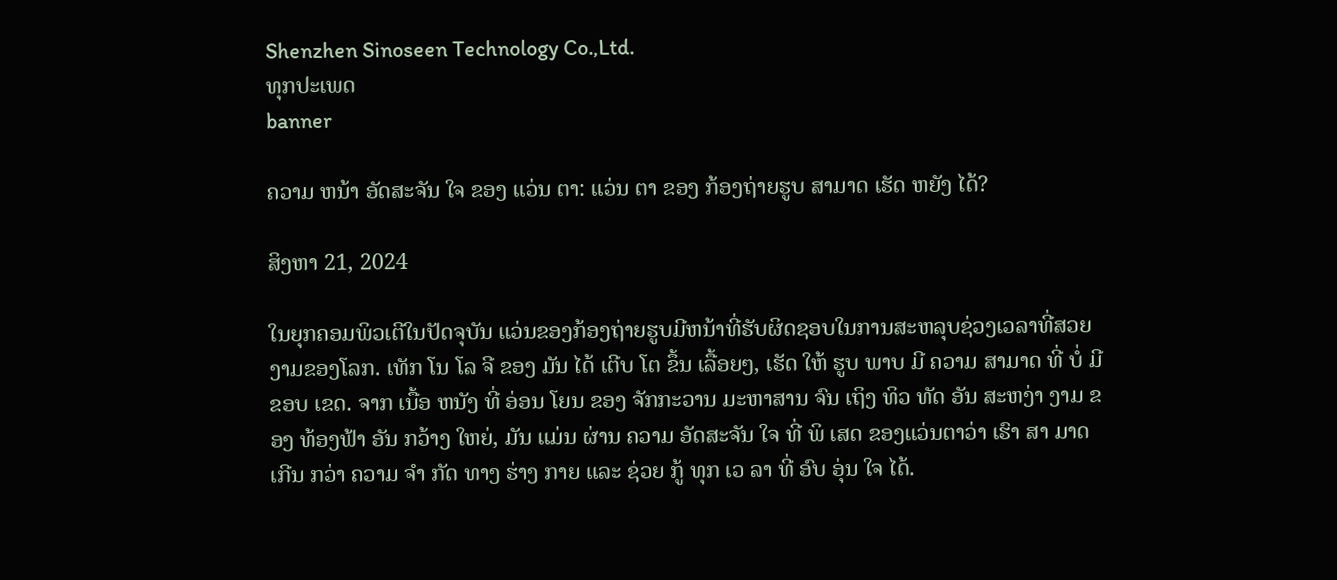Shenzhen Sinoseen Technology Co.,Ltd.
ທຸກປະເພດ
banner

ຄວາມ ຫນ້າ ອັດສະຈັນ ໃຈ ຂອງ ແວ່ນ ຕາ: ແວ່ນ ຕາ ຂອງ ກ້ອງຖ່າຍຮູບ ສາມາດ ເຮັດ ຫຍັງ ໄດ້?

ສິງຫາ 21, 2024

ໃນຍຸກຄອມພິວເຕີໃນປັດຈຸບັນ ແວ່ນຂອງກ້ອງຖ່າຍຮູບມີຫນ້າທີ່ຮັບຜິດຊອບໃນການສະຫລຸບຊ່ວງເວລາທີ່ສວຍງາມຂອງໂລກ. ເທັກ ໂນ ໂລ ຈີ ຂອງ ມັນ ໄດ້ ເຕີບ ໂຕ ຂຶ້ນ ເລື້ອຍໆ, ເຮັດ ໃຫ້ ຮູບ ພາບ ມີ ຄວາມ ສາມາດ ທີ່ ບໍ່ ມີ ຂອບ ເຂດ. ຈາກ ເນື້ອ ຫນັງ ທີ່ ອ່ອນ ໂຍນ ຂອງ ຈັກກະວານ ມະຫາສານ ຈົນ ເຖິງ ທິວ ທັດ ອັນ ສະຫງ່າ ງາມ ຂອງ ທ້ອງຟ້າ ອັນ ກວ້າງ ໃຫຍ່, ມັນ ແມ່ນ ຜ່ານ ຄວາມ ອັດສະຈັນ ໃຈ ທີ່ ພິ ເສດ ຂອງແວ່ນຕາວ່າ ເຮົາ ສາ ມາດ ເກີນ ກວ່າ ຄວາມ ຈໍາ ກັດ ທາງ ຮ່າງ ກາຍ ແລະ ຊ່ວຍ ກູ້ ທຸກ ເວ ລາ ທີ່ ອົບ ອຸ່ນ ໃຈ ໄດ້.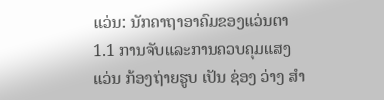ແວ່ນ: ນັກຄາຖາອາຄົມຂອງແວ່ນຕາ
1.1 ການຈັບແລະການຄວບຄຸມແສງ
ແວ່ນ ກ້ອງຖ່າຍຮູບ ເປັນ ຊ່ອງ ວ່າງ ສໍາ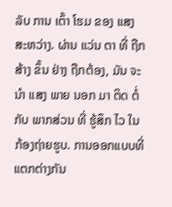ລັບ ການ ເຕົ້າ ໂຮມ ຂອງ ແສງ ສະຫວ່າງ. ຜ່ານ ແວ່ນ ຕາ ທີ່ ຖືກ ສ້າງ ຂຶ້ນ ຢ່າງ ຖືກຕ້ອງ, ມັນ ຈະ ນໍາ ແສງ ພາຍ ນອກ ມາ ຕິດ ຕໍ່ ກັບ ພາກສ່ວນ ທີ່ ຮູ້ສຶກ ໄວ ໃນ ກ້ອງຖ່າຍຮູບ. ການອອກແບບທີ່ແຕກຕ່າງກັນ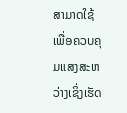ສາມາດໃຊ້ເພື່ອຄວບຄຸມແສງສະຫວ່າງເຊິ່ງເຮັດ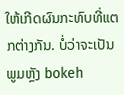ໃຫ້ເກີດຜົນກະທົບທີ່ແຕກຕ່າງກັນ. ບໍ່ວ່າຈະເປັນພູມຫຼັງ bokeh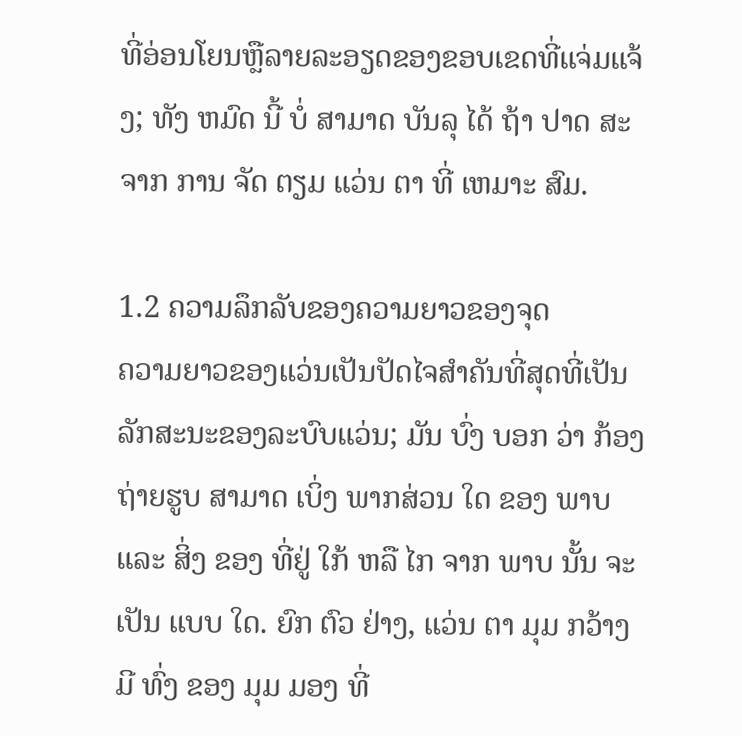ທີ່ອ່ອນໂຍນຫຼືລາຍລະອຽດຂອງຂອບເຂດທີ່ແຈ່ມແຈ້ງ; ທັງ ຫມົດ ນີ້ ບໍ່ ສາມາດ ບັນລຸ ໄດ້ ຖ້າ ປາດ ສະ ຈາກ ການ ຈັດ ຕຽມ ແວ່ນ ຕາ ທີ່ ເຫມາະ ສົມ.

1.2 ຄວາມລຶກລັບຂອງຄວາມຍາວຂອງຈຸດ
ຄວາມຍາວຂອງແວ່ນເປັນປັດໄຈສໍາຄັນທີ່ສຸດທີ່ເປັນລັກສະນະຂອງລະບົບແວ່ນ; ມັນ ບົ່ງ ບອກ ວ່າ ກ້ອງຖ່າຍຮູບ ສາມາດ ເບິ່ງ ພາກສ່ວນ ໃດ ຂອງ ພາບ ແລະ ສິ່ງ ຂອງ ທີ່ຢູ່ ໃກ້ ຫລື ໄກ ຈາກ ພາບ ນັ້ນ ຈະ ເປັນ ແບບ ໃດ. ຍົກ ຕົວ ຢ່າງ, ແວ່ນ ຕາ ມຸມ ກວ້າງ ມີ ທົ່ງ ຂອງ ມຸມ ມອງ ທີ່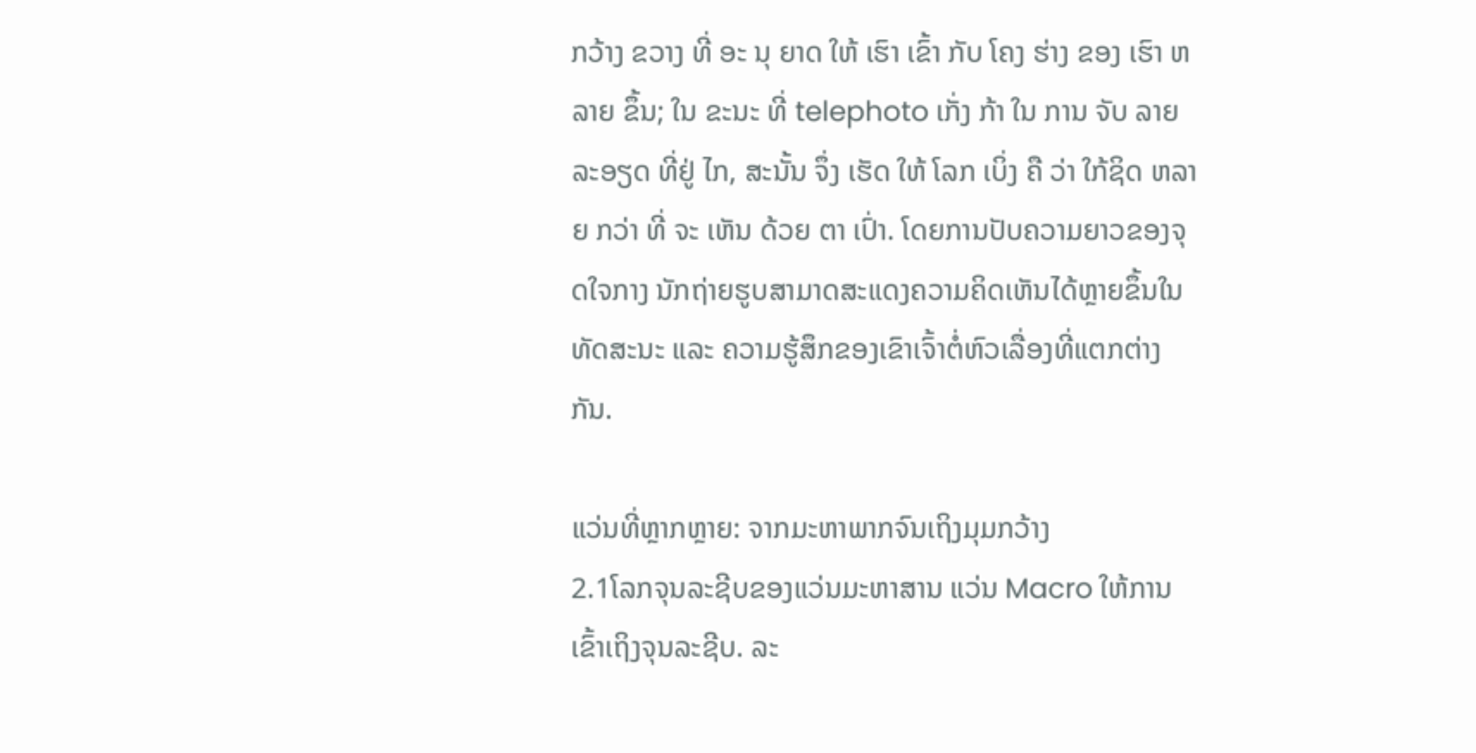ກວ້າງ ຂວາງ ທີ່ ອະ ນຸ ຍາດ ໃຫ້ ເຮົາ ເຂົ້າ ກັບ ໂຄງ ຮ່າງ ຂອງ ເຮົາ ຫລາຍ ຂຶ້ນ; ໃນ ຂະນະ ທີ່ telephoto ເກັ່ງ ກ້າ ໃນ ການ ຈັບ ລາຍ ລະອຽດ ທີ່ຢູ່ ໄກ, ສະນັ້ນ ຈຶ່ງ ເຮັດ ໃຫ້ ໂລກ ເບິ່ງ ຄື ວ່າ ໃກ້ຊິດ ຫລາຍ ກວ່າ ທີ່ ຈະ ເຫັນ ດ້ວຍ ຕາ ເປົ່າ. ໂດຍການປັບຄວາມຍາວຂອງຈຸດໃຈກາງ ນັກຖ່າຍຮູບສາມາດສະແດງຄວາມຄິດເຫັນໄດ້ຫຼາຍຂຶ້ນໃນທັດສະນະ ແລະ ຄວາມຮູ້ສຶກຂອງເຂົາເຈົ້າຕໍ່ຫົວເລື່ອງທີ່ແຕກຕ່າງກັນ.

ແວ່ນທີ່ຫຼາກຫຼາຍ: ຈາກມະຫາພາກຈົນເຖິງມຸມກວ້າງ
2.1ໂລກຈຸນລະຊີບຂອງແວ່ນມະຫາສານ ແວ່ນ Macro ໃຫ້ການເຂົ້າເຖິງຈຸນລະຊີບ. ລະ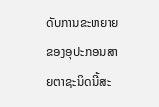ດັບການຂະຫຍາຍຂອງອຸປະກອນສາຍຕາຊະນິດນີ້ສະ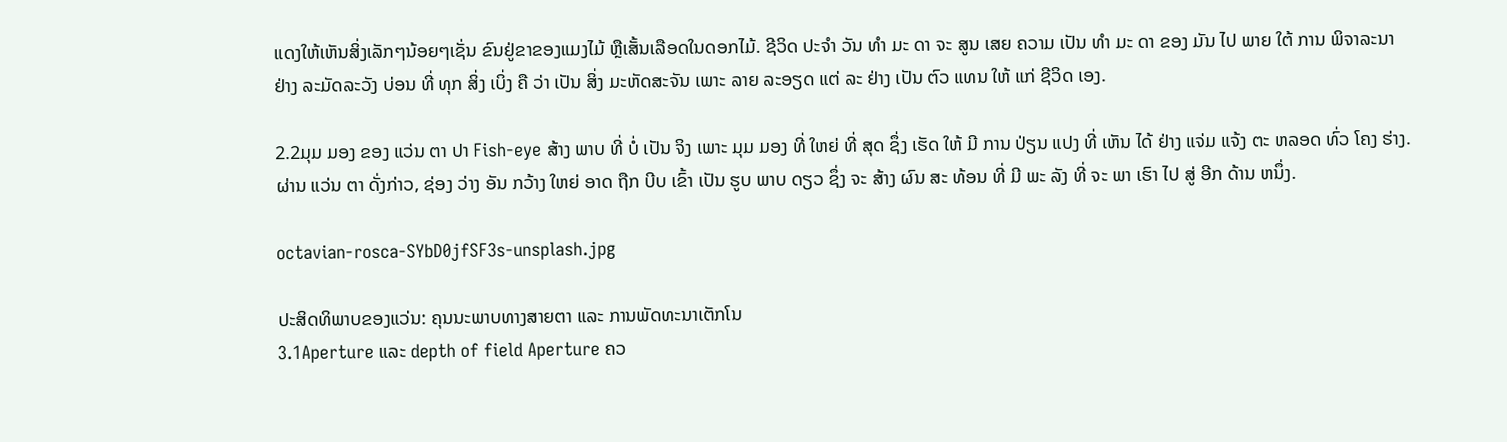ແດງໃຫ້ເຫັນສິ່ງເລັກໆນ້ອຍໆເຊັ່ນ ຂົນຢູ່ຂາຂອງແມງໄມ້ ຫຼືເສັ້ນເລືອດໃນດອກໄມ້. ຊີວິດ ປະຈໍາ ວັນ ທໍາ ມະ ດາ ຈະ ສູນ ເສຍ ຄວາມ ເປັນ ທໍາ ມະ ດາ ຂອງ ມັນ ໄປ ພາຍ ໃຕ້ ການ ພິຈາລະນາ ຢ່າງ ລະມັດລະວັງ ບ່ອນ ທີ່ ທຸກ ສິ່ງ ເບິ່ງ ຄື ວ່າ ເປັນ ສິ່ງ ມະຫັດສະຈັນ ເພາະ ລາຍ ລະອຽດ ແຕ່ ລະ ຢ່າງ ເປັນ ຕົວ ແທນ ໃຫ້ ແກ່ ຊີວິດ ເອງ.

2.2ມຸມ ມອງ ຂອງ ແວ່ນ ຕາ ປາ Fish-eye ສ້າງ ພາບ ທີ່ ບໍ່ ເປັນ ຈິງ ເພາະ ມຸມ ມອງ ທີ່ ໃຫຍ່ ທີ່ ສຸດ ຊຶ່ງ ເຮັດ ໃຫ້ ມີ ການ ປ່ຽນ ແປງ ທີ່ ເຫັນ ໄດ້ ຢ່າງ ແຈ່ມ ແຈ້ງ ຕະ ຫລອດ ທົ່ວ ໂຄງ ຮ່າງ. ຜ່ານ ແວ່ນ ຕາ ດັ່ງກ່າວ, ຊ່ອງ ວ່າງ ອັນ ກວ້າງ ໃຫຍ່ ອາດ ຖືກ ບີບ ເຂົ້າ ເປັນ ຮູບ ພາບ ດຽວ ຊຶ່ງ ຈະ ສ້າງ ຜົນ ສະ ທ້ອນ ທີ່ ມີ ພະ ລັງ ທີ່ ຈະ ພາ ເຮົາ ໄປ ສູ່ ອີກ ດ້ານ ຫນຶ່ງ.

octavian-rosca-SYbD0jfSF3s-unsplash.jpg

ປະສິດທິພາບຂອງແວ່ນ: ຄຸນນະພາບທາງສາຍຕາ ແລະ ການພັດທະນາເຕັກໂນ
3.1Aperture ແລະ depth of field Aperture ຄວ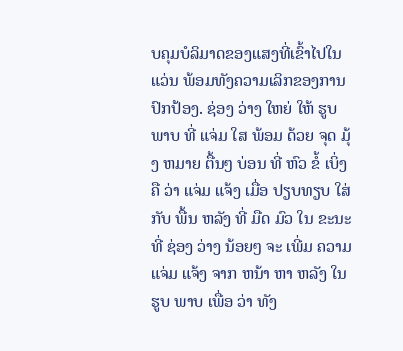ບຄຸມບໍລິມາດຂອງແສງທີ່ເຂົ້າໄປໃນແວ່ນ ພ້ອມທັງຄວາມເລິກຂອງການປົກປ້ອງ. ຊ່ອງ ວ່າງ ໃຫຍ່ ໃຫ້ ຮູບ ພາບ ທີ່ ແຈ່ມ ໃສ ພ້ອມ ດ້ວຍ ຈຸດ ມຸ້ງ ຫມາຍ ຕື້ນໆ ບ່ອນ ທີ່ ຫົວ ຂໍ້ ເບິ່ງ ຄື ວ່າ ແຈ່ມ ແຈ້ງ ເມື່ອ ປຽບທຽບ ໃສ່ ກັບ ພື້ນ ຫລັງ ທີ່ ມືດ ມົວ ໃນ ຂະນະ ທີ່ ຊ່ອງ ວ່າງ ນ້ອຍໆ ຈະ ເພີ່ມ ຄວາມ ແຈ່ມ ແຈ້ງ ຈາກ ຫນ້າ ຫາ ຫລັງ ໃນ ຮູບ ພາບ ເພື່ອ ວ່າ ທັງ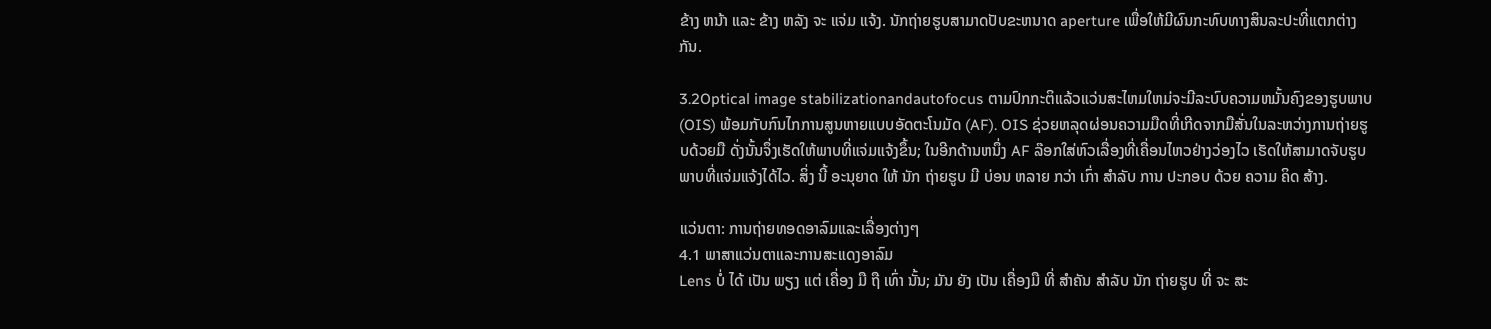ຂ້າງ ຫນ້າ ແລະ ຂ້າງ ຫລັງ ຈະ ແຈ່ມ ແຈ້ງ. ນັກຖ່າຍຮູບສາມາດປັບຂະຫນາດ aperture ເພື່ອໃຫ້ມີຜົນກະທົບທາງສິນລະປະທີ່ແຕກຕ່າງກັນ.

3.2Optical image stabilizationandautofocus ຕາມປົກກະຕິແລ້ວແວ່ນສະໄຫມໃຫມ່ຈະມີລະບົບຄວາມຫມັ້ນຄົງຂອງຮູບພາບ (OIS) ພ້ອມກັບກົນໄກການສູນຫາຍແບບອັດຕະໂນມັດ (AF). OIS ຊ່ວຍຫລຸດຜ່ອນຄວາມມືດທີ່ເກີດຈາກມືສັ່ນໃນລະຫວ່າງການຖ່າຍຮູບດ້ວຍມື ດັ່ງນັ້ນຈຶ່ງເຮັດໃຫ້ພາບທີ່ແຈ່ມແຈ້ງຂຶ້ນ; ໃນອີກດ້ານຫນຶ່ງ AF ລ໊ອກໃສ່ຫົວເລື່ອງທີ່ເຄື່ອນໄຫວຢ່າງວ່ອງໄວ ເຮັດໃຫ້ສາມາດຈັບຮູບພາບທີ່ແຈ່ມແຈ້ງໄດ້ໄວ. ສິ່ງ ນີ້ ອະນຸຍາດ ໃຫ້ ນັກ ຖ່າຍຮູບ ມີ ບ່ອນ ຫລາຍ ກວ່າ ເກົ່າ ສໍາລັບ ການ ປະກອບ ດ້ວຍ ຄວາມ ຄິດ ສ້າງ.

ແວ່ນຕາ: ການຖ່າຍທອດອາລົມແລະເລື່ອງຕ່າງໆ
4.1 ພາສາແວ່ນຕາແລະການສະແດງອາລົມ
Lens ບໍ່ ໄດ້ ເປັນ ພຽງ ແຕ່ ເຄື່ອງ ມື ຖື ເທົ່າ ນັ້ນ; ມັນ ຍັງ ເປັນ ເຄື່ອງມື ທີ່ ສໍາຄັນ ສໍາລັບ ນັກ ຖ່າຍຮູບ ທີ່ ຈະ ສະ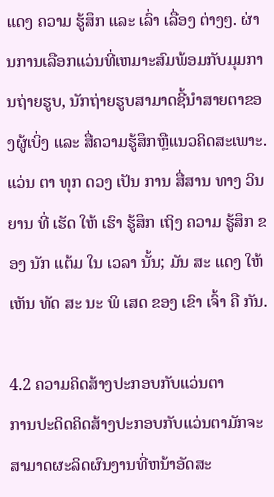ແດງ ຄວາມ ຮູ້ສຶກ ແລະ ເລົ່າ ເລື່ອງ ຕ່າງໆ. ຜ່ານການເລືອກແວ່ນທີ່ເຫມາະສົມພ້ອມກັບມຸມການຖ່າຍຮູບ, ນັກຖ່າຍຮູບສາມາດຊີ້ນໍາສາຍຕາຂອງຜູ້ເບິ່ງ ແລະ ສື່ຄວາມຮູ້ສຶກຫຼືແນວຄິດສະເພາະ. ແວ່ນ ຕາ ທຸກ ດວງ ເປັນ ການ ສື່ສານ ທາງ ວິນ ຍານ ທີ່ ເຮັດ ໃຫ້ ເຮົາ ຮູ້ສຶກ ເຖິງ ຄວາມ ຮູ້ສຶກ ຂອງ ນັກ ແຕ້ມ ໃນ ເວລາ ນັ້ນ; ມັນ ສະ ແດງ ໃຫ້ ເຫັນ ທັດ ສະ ນະ ພິ ເສດ ຂອງ ເຂົາ ເຈົ້າ ຄື ກັນ.

4.2 ຄວາມຄິດສ້າງປະກອບກັບແວ່ນຕາ
ການປະດິດຄິດສ້າງປະກອບກັບແວ່ນຕາມັກຈະສາມາດຜະລິດຜົນງານທີ່ຫນ້າອັດສະ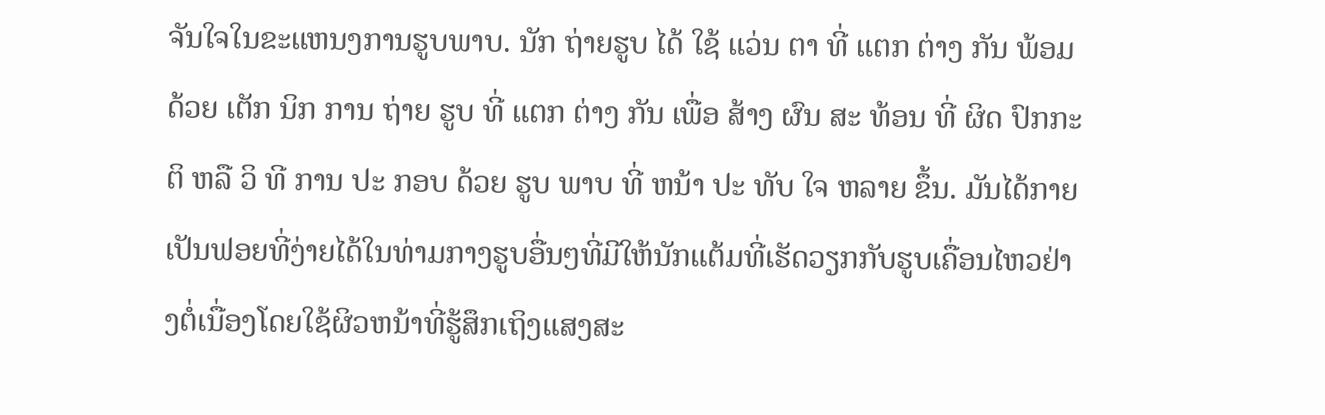ຈັນໃຈໃນຂະແຫນງການຮູບພາບ. ນັກ ຖ່າຍຮູບ ໄດ້ ໃຊ້ ແວ່ນ ຕາ ທີ່ ແຕກ ຕ່າງ ກັນ ພ້ອມ ດ້ວຍ ເຕັກ ນິກ ການ ຖ່າຍ ຮູບ ທີ່ ແຕກ ຕ່າງ ກັນ ເພື່ອ ສ້າງ ຜົນ ສະ ທ້ອນ ທີ່ ຜິດ ປົກກະຕິ ຫລື ວິ ທີ ການ ປະ ກອບ ດ້ວຍ ຮູບ ພາບ ທີ່ ຫນ້າ ປະ ທັບ ໃຈ ຫລາຍ ຂຶ້ນ. ມັນໄດ້ກາຍເປັນຟອຍທີ່ງ່າຍໄດ້ໃນທ່າມກາງຮູບອື່ນໆທີ່ມີໃຫ້ນັກແຕ້ມທີ່ເຮັດວຽກກັບຮູບເຄື່ອນໄຫວຢ່າງຕໍ່ເນື່ອງໂດຍໃຊ້ຜິວຫນ້າທີ່ຮູ້ສຶກເຖິງແສງສະ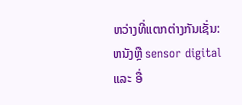ຫວ່າງທີ່ແຕກຕ່າງກັນເຊັ່ນ: ຫນັງຫຼື sensor digital ແລະ ອື່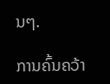ນໆ.

ການຄົ້ນຄວ້າ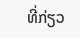ທີ່ກ່ຽວ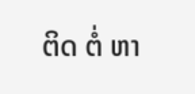ຕິດ ຕໍ່ ຫາ